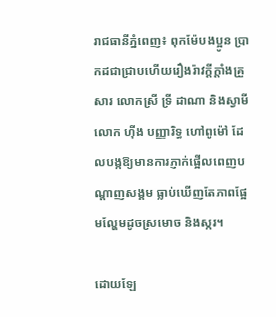រាជធានីភ្នំពេញ៖ ពុកម៉ែបងប្អូន ប្រាកដជាជ្រាបហើយរឿងរ៉ាវក្តីក្តាំងគ្រួសារ លោកស្រី ទ្រី ដាណា និងស្វាមី លោក ហ៊ីង បញ្ញារិទ្ធ ហៅពូម៉ៅ ដែលបង្កឱ្យមានការភ្ញាក់ផ្អើលពេញបណ្តាញសង្គម ធ្លាប់ឃើញតែភាពផ្អែមល្ហែមដូចស្រមោច និងស្ករ។

ដោយឡែ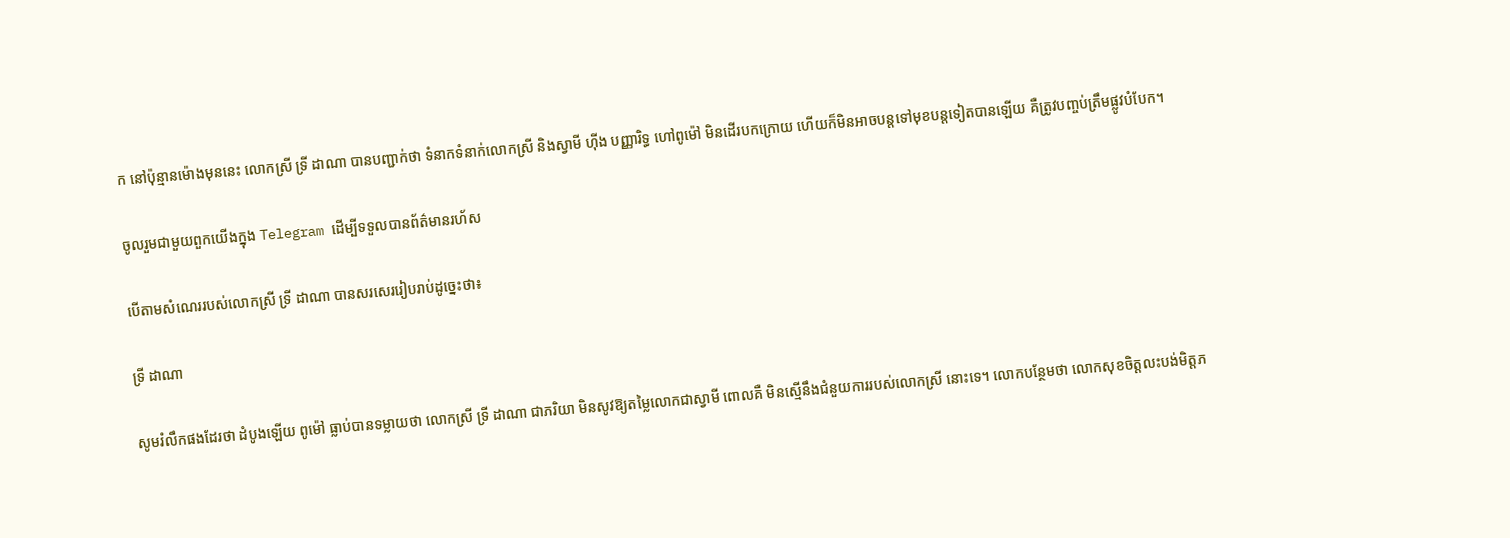ក នៅប៉ុន្មានម៉ោងមុននេះ លោកស្រី ទ្រី ដាណា បានបញ្ជាក់ថា ទំនាកទំនាក់លោកស្រី និងស្វាមី ហ៊ីង បញ្ញារិទ្ធ ហៅពូម៉ៅ មិនដើរបកក្រោយ ហើយក៏មិនអាចបន្តទៅមុខបន្តទៀតបានឡើយ គឺត្រូវបញ្ចប់ត្រឹមផ្លូវបំបែក។

ចូលរួមជាមួយពួកយើងក្នុង Telegram ដើម្បីទទួលបានព័ត៌មានរហ័ស

បើតាមសំណេររបស់លោកស្រី ទ្រី ដាណា បានសរសេររៀបរាប់ដូច្នេះថា៖

ទ្រី ដាណា

សូមរំលឹកផងដែរថា ដំបូងឡើយ ពូម៉ៅ ធ្លាប់បានទម្លាយថា លោកស្រី ទ្រី ដាណា ជាភរិយា មិនសូវឱ្យតម្លៃលោកជាស្វាមី ពោលគឺ មិនស្មើនឹងជំនួយការរបស់លោកស្រី នោះទេ។ លោកបន្ថែមថា លោកសុខចិត្តលះបង់មិត្តភ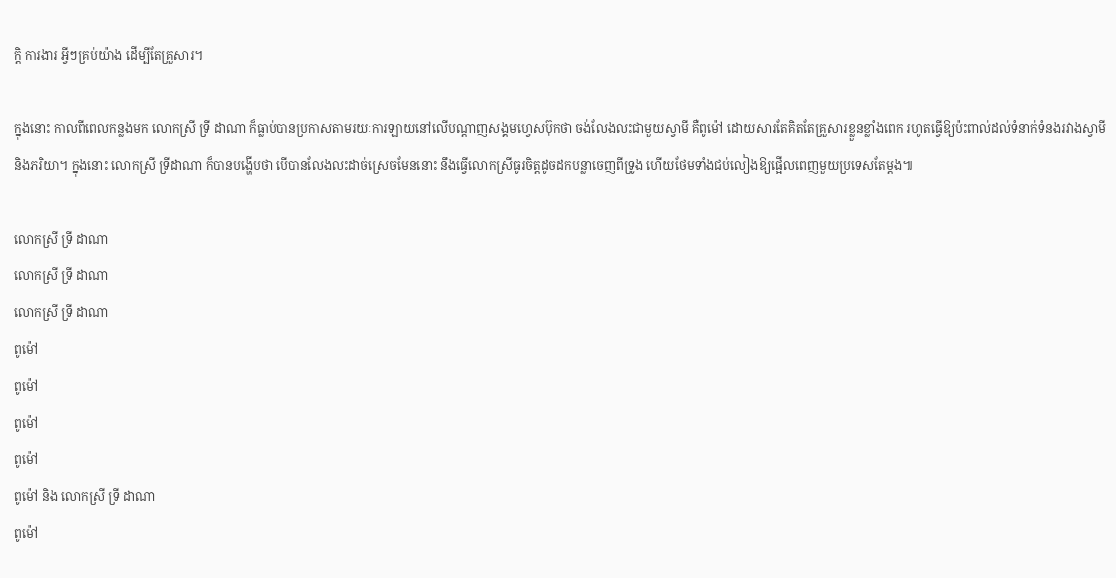ក្តិ ការងារ អ្វីៗគ្រប់យ៉ាង ដើម្បីតែគ្រួសារ។

ក្នុងនោះ កាលពីពេលកន្លងមក លោកស្រី ទ្រី ដាណា ក៏ធ្លាប់បានប្រកាសតាមរយៈការឡាយនៅលើបណ្តាញសង្គមហ្វេសប៊ុកថា ចង់លែងលះជាមួយស្វាមី គឺពូម៉ៅ ដោយសារតែគិតតែគ្រួសារខ្លួនខ្លាំងពេក រហូតធ្វើឱ្យប៉ះពាល់ដល់ទំនាក់ទំនងរវាងស្វាមី និងភរិយា។ ក្នុងនោះ លោកស្រី ទ្រីដាណា ក៏បានបង្ហើបថា បើបានលែងលះដាច់ស្រេចមែននោះ នឹងធ្វើលោកស្រីធូរចិត្តដូចដកបន្លាចេញពីទ្រូង ហើយថែមទាំងជប់លៀងឱ្យផ្អើលពេញមួយប្រទេសតែម្តង៕

លោកស្រី ទ្រី ដាណា
លោកស្រី ទ្រី ដាណា
លោកស្រី ទ្រី ដាណា
ពូម៉ៅ
ពូម៉ៅ
ពូម៉ៅ
ពូម៉ៅ
ពូម៉ៅ និង លោកស្រី ទ្រី ដាណា
ពូម៉ៅ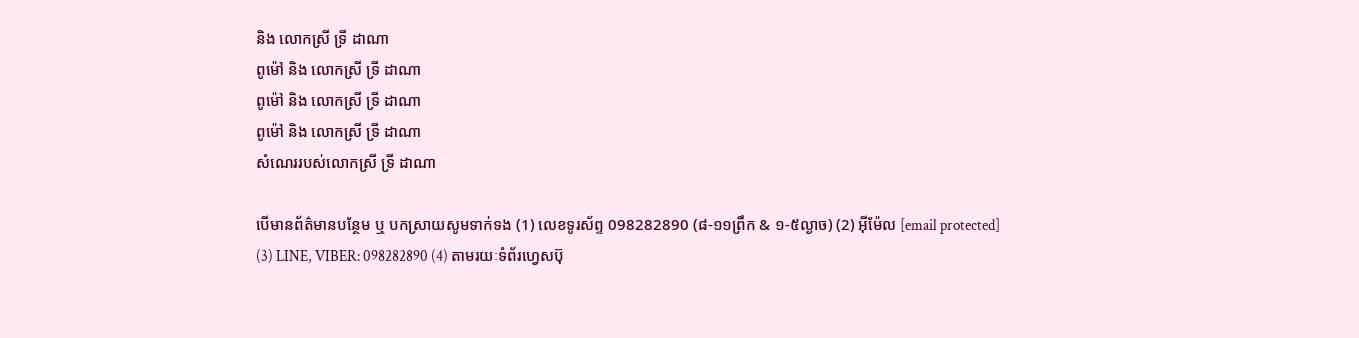និង លោកស្រី ទ្រី ដាណា
ពូម៉ៅ និង លោកស្រី ទ្រី ដាណា
ពូម៉ៅ និង លោកស្រី ទ្រី ដាណា
ពូម៉ៅ និង លោកស្រី ទ្រី ដាណា
សំណេររបស់លោកស្រី ទ្រី ដាណា

បើមានព័ត៌មានបន្ថែម ឬ បកស្រាយសូមទាក់ទង (1) លេខទូរស័ព្ទ 098282890 (៨-១១ព្រឹក & ១-៥ល្ងាច) (2) អ៊ីម៉ែល [email protected] (3) LINE, VIBER: 098282890 (4) តាមរយៈទំព័រហ្វេសប៊ុ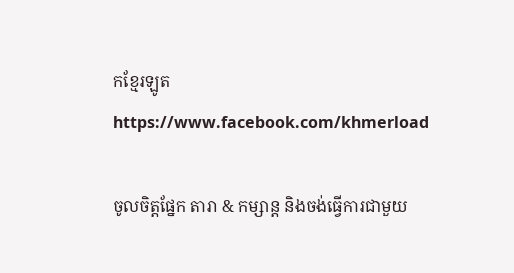កខ្មែរឡូត https://www.facebook.com/khmerload

ចូលចិត្តផ្នែក តារា & កម្សាន្ដ និងចង់ធ្វើការជាមួយ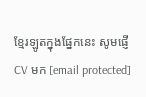ខ្មែរឡូតក្នុងផ្នែកនេះ សូមផ្ញើ CV មក [email protected]